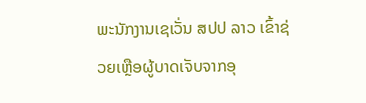ພະນັກງານເຊເວັ່ນ ສປປ ລາວ ເຂົ້າຊ່ວຍເຫຼືອຜູ້ບາດເຈັບຈາກອຸ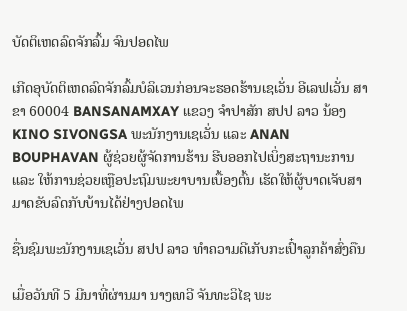ບັດຕິເຫດລົດຈັກລົ້ມ ຈົນປອດໄພ

ເກີດອຸບັດຕິເຫດລົດຈັກລົ້ມບໍລິເວນກ່ອນຈະຮອດຮ້ານເຊເວັ່ນ ອີເລຟເວັ່ນ ສາຂາ 60004 BANSANAMXAY ແຂວງ ຈຳປາສັກ ສປປ ລາວ ນ້ອງ KINO SIVONGSA ພະນັກງານເຊເວັ່ນ ແລະ ANAN BOUPHAVAN ຜູ້ຊ່ວຍຜູ້ຈັດການຮ້ານ ຮີບອອກໄປເບິ່ງສະຖານະການ ແລະ ໃຫ້ການຊ່ວຍເຫຼືອປະຖົມພະຍາບານເບື້ອງຕົ້ນ ເຮັດໃຫ້ຜູ້ບາດເຈັບສາມາດຂັບລົດກັບບ້ານໄດ້ຢ່າງປອດໄພ

ຊື່ນຊົມພະນັກງານເຊເວັ່ນ ສປປ ລາວ ທຳຄວາມດີເກັບກະເປົ໋າລູກຄ້າສົ່ງຄືນ

ເມື່ອວັນທີ 5 ມີນາທີ່ຜ່ານມາ ນາງເທວີ ຈັນທະວິໄຊ ພະ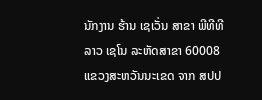ນັກງານ ຮ້ານ ເຊເວັ່ນ ສາຂາ ພີທີທີລາວ ເຊໂນ ລະຫັດສາຂາ 60008 ແຂວງສະຫວັນນະເຂດ ຈາກ ສປປ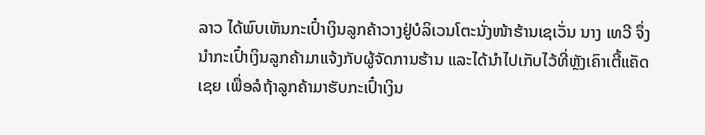ລາວ ໄດ້ພົບເຫັນກະເປົ໋າເງິນລູກຄ້າວາງຢູ່ບໍລິເວນໂຕະນັ່ງໜ້າຮ້ານເຊເວັ່ນ ນາງ ເທວີ ຈຶ່ງນຳກະເປົ໋າເງິນລູກຄ້າມາແຈ້ງກັບຜູ້ຈັດການຮ້ານ ແລະໄດ້ນຳໄປເກັບໄວ້ທີ່ຫຼັງເຄົາເຕີ້ແຄັດເຊຍ ເພື່ອລໍຖ້າລູກຄ້າມາຮັບກະເປົ໋າເງິນ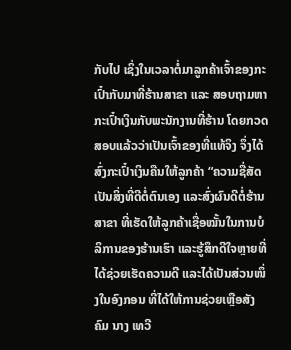ກັບໄປ ເຊິ່ງໃນເວລາຕໍ່ມາລູກຄ້າເຈົ້າຂອງກະເປົ໋າກັບມາທີ່ຮ້ານສາຂາ ແລະ ສອບຖາມຫາກະເປົ໋າເງິນກັບພະນັກງານທີ່ຮ້ານ ໂດຍກວດສອບແລ້ວວ່າເປັນເຈົ້າຂອງທີ່ແທ້ຈິງ ຈຶ່ງໄດ້ສົ່ງກະເປົ໋າເງິນຄືນໃຫ້ລູກຄ້າ “ຄວາມຊື່ສັດ ເປັນສິ່ງທີ່ດີຕໍ່ຕົນເອງ ແລະສົ່ງຜົນດີຕໍ່ຮ້ານສາຂາ ທີ່ເຮັດໃຫ້ລູກຄ້າເຊື່ອໝັ້ນໃນການບໍລິການຂອງຮ້ານເຮົາ ແລະຮູ້ສຶກດີໃຈຫຼາຍທີ່ໄດ້ຊ່ວຍເຮັດຄວາມດີ ແລະໄດ້ເປັນສ່ວນໜຶ່ງໃນອົງກອນ ທີ່ໄດ້ໃຫ້ການຊ່ວຍເຫຼືອສັງຄົມ ນາງ ເທວີ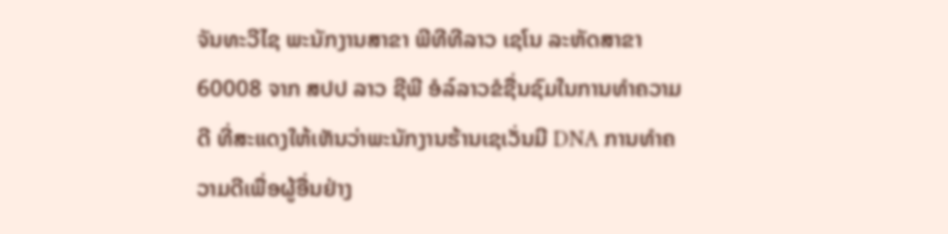ຈັນທະວີໄຊ ພະນັກງານສາຂາ ພີທີທີລາວ ເຊໂນ ລະຫັດສາຂາ 60008 ຈາກ ສປປ ລາວ ຊີພີ ອໍລ໌ລາວຂໍຊື່ນຊົມໃນການທຳຄວາມດີ ທີ່ສະແດງໃຫ້ເຫັນວ່າພະນັກງານຮ້ານເຊເວັ່ນມີ DNA ການທຳຄວາມດີເພື່ອຜູ້ອື່ນຢ່າງ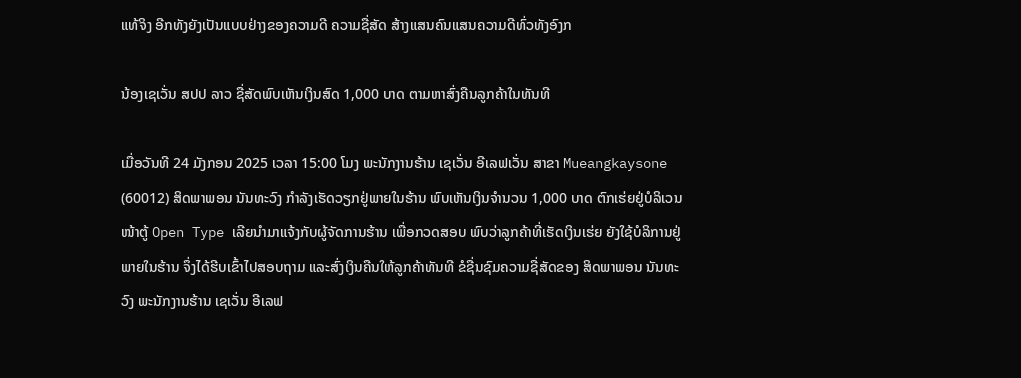ແທ້ຈິງ ອີກທັງຍັງເປັນແບບຢ່າງຂອງຄວາມດີ ຄວາມຊື່ສັດ ສ້າງແສນຄົນແສນຄວາມດີທົ່ວທັງອົງກ

ນ້ອງເຊເວັ່ນ ສປປ ລາວ ຊື່ສັດພົບເຫັນເງິນສົດ 1,000 ບາດ ຕາມຫາສົ່ງຄືນລູກຄ້າໃນທັນທີ

ເມື່ອວັນທີ 24 ມັງກອນ 2025 ເວລາ 15:00 ໂມງ ພະນັກງານຮ້ານ ເຊເວັ່ນ ອີເລຟເວັ່ນ ສາຂາ Mueangkaysone (60012) ສິດພາພອນ ນັນທະວົງ ກຳລັງເຮັດວຽກຢູ່ພາຍໃນຮ້ານ ພົບເຫັນເງິນຈຳນວນ 1,000 ບາດ ຕົກເຮ່ຍຢູ່ບໍລິເວນໜ້າຕູ້ Open Type ເລີຍນຳມາແຈ້ງກັບຜູ້ຈັດການຮ້ານ ເພື່ອກວດສອບ ພົບວ່າລູກຄ້າທີ່ເຮັດເງິນເຮ່ຍ ຍັງໃຊ້ບໍລິການຢູ່ພາຍໃນຮ້ານ ຈຶ່ງໄດ້ຮີບເຂົ້າໄປສອບຖາມ ແລະສົ່ງເງິນຄືນໃຫ້ລູກຄ້າທັນທີ ຂໍຊື່ນຊົມຄວາມຊື່ສັດຂອງ ສິດພາພອນ ນັນທະວົງ ພະນັກງານຮ້ານ ເຊເວັ່ນ ອີເລຟ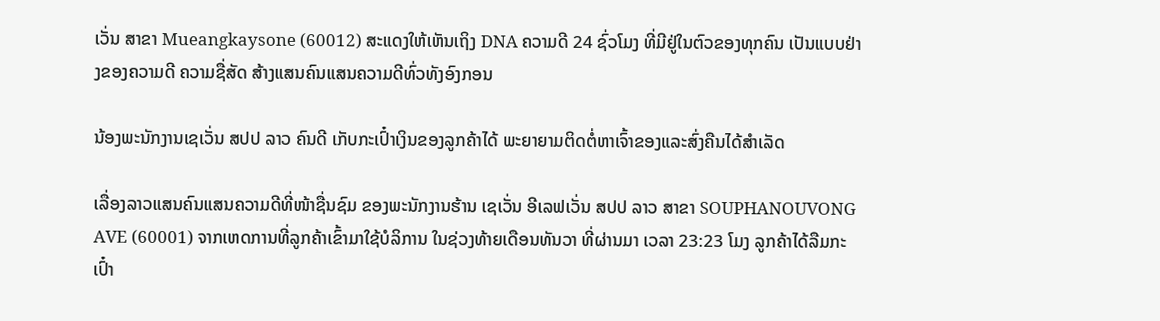ເວັ່ນ ສາຂາ Mueangkaysone (60012) ສະແດງໃຫ້ເຫັນເຖິງ DNA ຄວາມດີ 24 ຊົ່ວໂມງ ທີ່ມີຢູ່ໃນຕົວຂອງທຸກຄົນ ເປັນແບບຢ່າງຂອງຄວາມດີ ຄວາມຊື່ສັດ ສ້າງແສນຄົນແສນຄວາມດີທົ່ວທັງອົງກອນ

ນ້ອງພະນັກງານເຊເວັ່ນ ສປປ ລາວ ຄົນດີ ເກັບກະເປົ໋າເງິນຂອງລູກຄ້າໄດ້ ພະຍາຍາມຕິດຕໍ່ຫາເຈົ້າຂອງແລະສົ່ງຄືນໄດ້ສໍາເລັດ

ເລື່ອງລາວແສນຄົນແສນຄວາມດີທີ່ໜ້າຊື່ນຊົມ ຂອງພະນັກງານຮ້ານ ເຊເວັ່ນ ອີເລຟເວັ່ນ ສປປ ລາວ ສາຂາ SOUPHANOUVONG AVE (60001) ຈາກເຫດການທີ່ລູກຄ້າເຂົ້າມາໃຊ້ບໍລິການ ໃນຊ່ວງທ້າຍເດືອນທັນວາ ທີ່ຜ່ານມາ ເວລາ 23:23 ໂມງ ລູກຄ້າໄດ້ລືມກະເປົ໋າ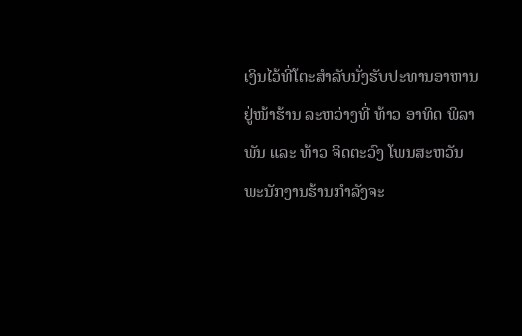ເງິນໄວ້ທີ່ໂຕະສຳລັບນັ່ງຮັບປະທານອາຫານຢູ່ໜ້າຮ້ານ ລະຫວ່າງທີ່ ທ້າວ ອາທິດ ພິລາພັນ ແລະ ທ້າວ ຈິດຕະວົງ ໂພນສະຫວັນ ພະນັກງານຮ້ານກຳລັງຈະ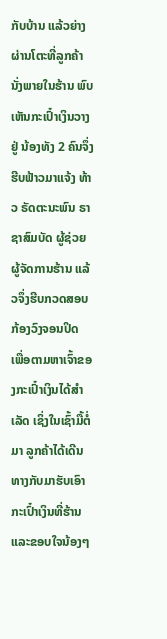ກັບບ້ານ ແລ້ວຍ່າງຜ່ານໂຕະທີ່ລູກຄ້ານັ່ງພາຍໃນຮ້ານ ພົບເຫັນກະເປົ໋າເງິນວາງຢູ່ ນ້ອງທັງ 2 ຄົນຈຶ່ງຮີບຟ້າວມາແຈ້ງ ທ້າວ ຣັດຕະນະພົນ ຣາຊາສົມບັດ ຜູ້ຊ່ວຍຜູ້ຈັດການຮ້ານ ແລ້ວຈຶ່ງຮີບກວດສອບກ້ອງວົງຈອນປິດ ເພື່ອຕາມຫາເຈົ້າຂອງກະເປົ໋າເງິນໄດ້ສຳເລັດ ເຊິ່ງໃນເຊົ້າມື້ຕໍ່ມາ ລູກຄ້າໄດ້ເດີນທາງກັບມາຮັບເອົາກະເປົ໋າເງິນທີ່ຮ້ານ ແລະຂອບໃຈນ້ອງໆ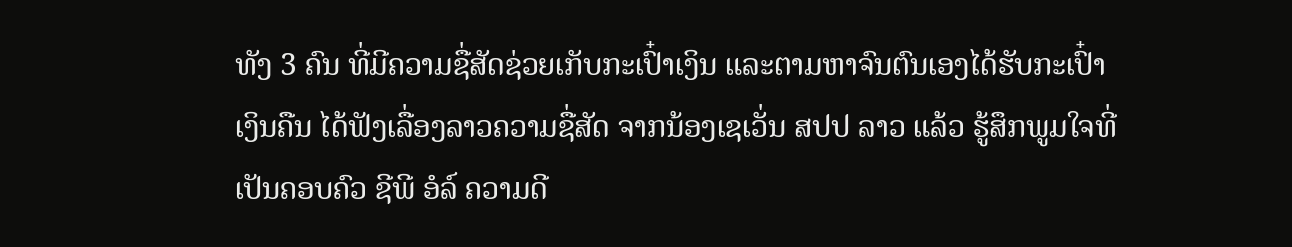ທັງ 3 ຄົນ ທີ່ມີຄວາມຊື່ສັດຊ່ວຍເກັບກະເປົ໋າເງິນ ແລະຕາມຫາຈົນຕົນເອງໄດ້ຮັບກະເປົ໋າເງິນຄືນ ໄດ້ຟັງເລື່ອງລາວຄວາມຊື່ສັດ ຈາກນ້ອງເຊເວັ່ນ ສປປ ລາວ ແລ້ວ ຮູ້ສຶກພູມໃຈທີ່ເປັນຄອບຄົວ ຊີພີ ອໍລ໌ ຄວາມດີ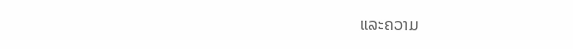ແລະຄວາມ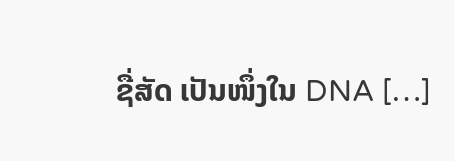ຊື່ສັດ ເປັນໜຶ່ງໃນ DNA […]